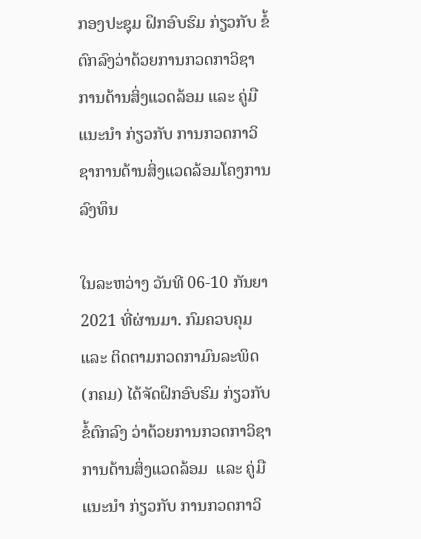ກອງປະຊຸມ ຝຶກອົບຮົມ ກ່ຽວກັບ ຂໍ້ຕົກລົງວ່າດ້ວຍການກວດກາວິຊາການດ້ານສິ່ງແວດລ້ອມ ແລະ ຄູ່ມືແນະນຳ ກ່ຽວກັບ ການກວດກາວິຊາການດ້ານສິ່ງແວດລ້ອມໂຄງການລົງທຶນ

ໃນລະຫວ່າງ ວັນທີ 06-10 ກັນຍາ 2021 ທີ່ຜ່ານມາ. ກົມຄວບຄຸມ ແລະ ຕິດຕາມກວດກາມົນລະພິດ(ກຄມ) ໄດ້ຈັດຝຶກອົບຮົມ ກ່ຽວກັບ ຂໍ້ຕົກລົງ ວ່າດ້ວຍການກວດກາວິຊາການດ້ານສິ່ງແວດລ້ອມ  ແລະ ຄູ່ມືແນະນຳ ກ່ຽວກັບ ການກວດກາວິ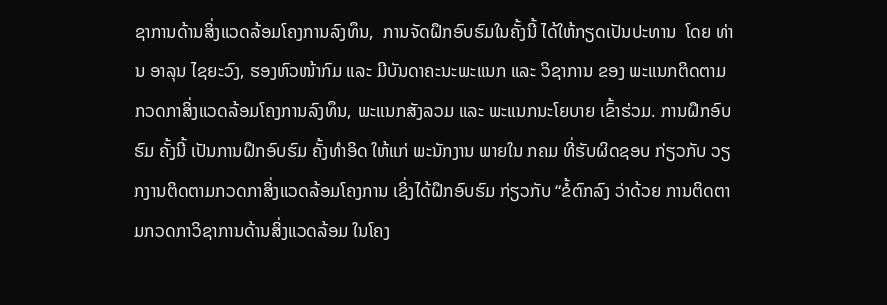ຊາການດ້ານສິ່ງແວດລ້ອມໂຄງການລົງທຶນ,  ການຈັດຝຶກອົບຮົມໃນຄັ້ງນີ້ ໄດ້ໃຫ້ກຽດເປັນປະທານ  ໂດຍ ທ່ານ ອາລຸນ ໄຊຍະວົງ, ຮອງຫົວໜ້າກົມ ແລະ ມີບັນດາຄະນະພະແນກ ແລະ ວິຊາການ ຂອງ ພະແນກຕິດຕາມກວດກາສິ່ງແວດລ້ອມໂຄງການລົງທຶນ, ພະແນກສັງລວມ ແລະ ພະແນກນະໂຍບາຍ ເຂົ້າຮ່ວມ. ການຝຶກອົບຮົມ ຄັ້ງນີ້ ເປັນການຝຶກອົບຮົມ ຄັ້ງທໍາອິດ ໃຫ້ແກ່ ພະນັກງານ ພາຍໃນ ກຄມ ທີ່ຮັບຜິດຊອບ ກ່ຽວກັບ ວຽກງານຕິດຕາມກວດກາສິ່ງແວດລ້ອມໂຄງການ ເຊິ່ງໄດ້ຝຶກອົບຮົມ ກ່ຽວກັບ “ຂໍ້ຕົກລົງ ວ່າດ້ວຍ ການຕິດຕາມກວດກາວິຊາການດ້ານສິ່ງແວດລ້ອມ ໃນໂຄງ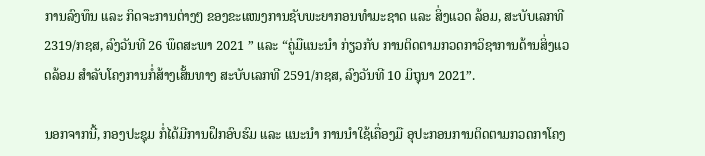ການລົງທຶນ ແລະ ກິດຈະການຕ່າງໆ ຂອງຂະແໜງການຊັບພະຍາກອນທຳມະຊາດ ແລະ ສິ່ງແວດ ລ້ອມ, ສະບັບເລກທີ 2319/ກຊສ, ລົງວັນທີ 26 ພຶດສະພາ 2021 ” ແລະ “ຄູ່ມືແນະນຳ ກ່ຽວກັບ ການຕິດຕາມກວດກາວິຊາການດ້ານສິ່ງແວດລ້ອມ ສຳລັບໂຄງການກໍ່ສ້າງເສັ້ນທາງ ສະບັບເລກທີ 2591/ກຊສ, ລົງວັນທີ 10 ມິຖຸນາ 2021”.

ນອກຈາກນີ້, ກອງປະຊຸມ ກໍ່ໄດ້ມີການຝຶກອົບຮົມ ແລະ ແນະນຳ ການນຳໃຊ້ເຄື່ອງມື ອຸປະກອນການຕິດຕາມກວດກາໂຄງ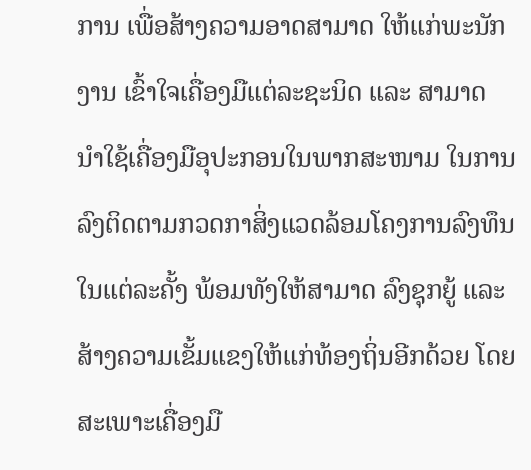ການ ເພື່ອສ້າງຄວາມອາດສາມາດ ໃຫ້ແກ່ພະນັກງານ ເຂົ້າໃຈເຄື່ອງມືແຕ່ລະຊະນິດ ແລະ ສາມາດ ນຳໃຊ້ເຄື່ອງມືອຸປະກອນໃນພາກສະໜາມ ໃນການລົງຕິດຕາມກວດກາສິ່ງແວດລ້ອມໂຄງການລົງທຶນໃນແຕ່ລະຄັ້ງ ພ້ອມທັງໃຫ້ສາມາດ ລົງຊຸກຍູ້ ແລະ ສ້າງຄວາມເຂັ້ມແຂງໃຫ້ແກ່ທ້ອງຖິ່ນອີກດ້ວຍ ໂດຍສະເພາະເຄື່ອງມື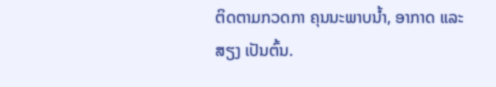ຕິດຕາມກວດກາ ຄຸນນະພາບນ້ຳ, ອາກາດ ແລະ ສຽງ ເປັນຕົ້ນ.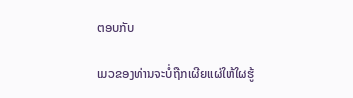ຕອບກັບ

ເມວຂອງທ່ານຈະບໍ່ຖືກເຜີຍແຜ່ໃຫ້ໃຜຮູ້